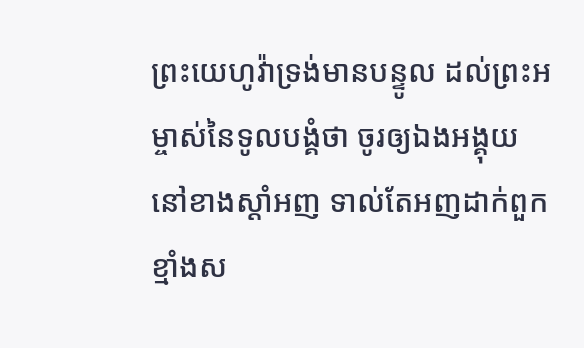ព្រះយេហូវ៉ាទ្រង់មានបន្ទូល ដល់ព្រះអម្ចាស់នៃទូលបង្គំថា ចូរឲ្យឯងអង្គុយនៅខាងស្តាំអញ ទាល់តែអញដាក់ពួកខ្មាំងស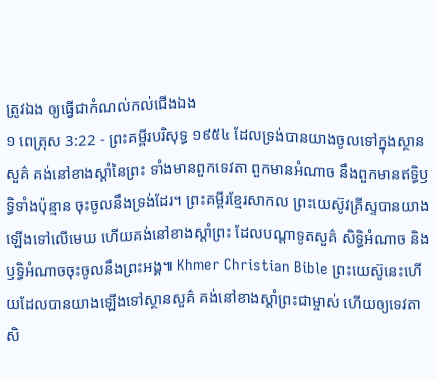ត្រូវឯង ឲ្យធ្វើជាកំណល់កល់ជើងឯង
១ ពេត្រុស 3:22 - ព្រះគម្ពីរបរិសុទ្ធ ១៩៥៤ ដែលទ្រង់បានយាងចូលទៅក្នុងស្ថានសួគ៌ គង់នៅខាងស្តាំនៃព្រះ ទាំងមានពួកទេវតា ពួកមានអំណាច នឹងពួកមានឥទ្ធិឫទ្ធិទាំងប៉ុន្មាន ចុះចូលនឹងទ្រង់ដែរ។ ព្រះគម្ពីរខ្មែរសាកល ព្រះយេស៊ូវគ្រីស្ទបានយាងឡើងទៅលើមេឃ ហើយគង់នៅខាងស្ដាំព្រះ ដែលបណ្ដាទូតសួគ៌ សិទ្ធិអំណាច និងឫទ្ធិអំណាចចុះចូលនឹងព្រះអង្គ៕ Khmer Christian Bible ព្រះយេស៊ូនេះហើយដែលបានយាងឡើងទៅស្ថានសួគ៌ គង់នៅខាងស្ដាំព្រះជាម្ចាស់ ហើយឲ្យទេវតា សិ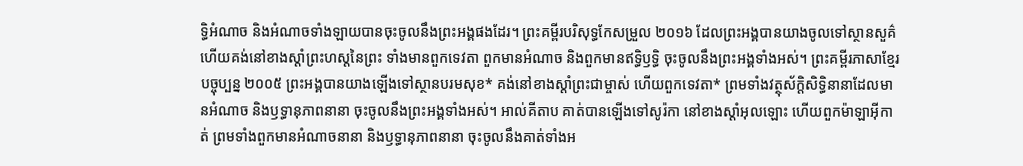ទ្ធិអំណាច និងអំណាចទាំងឡាយបានចុះចូលនឹងព្រះអង្គផងដែរ។ ព្រះគម្ពីរបរិសុទ្ធកែសម្រួល ២០១៦ ដែលព្រះអង្គបានយាងចូលទៅស្ថានសួគ៌ ហើយគង់នៅខាងស្តាំព្រះហស្តនៃព្រះ ទាំងមានពួកទេវតា ពួកមានអំណាច និងពួកមានឥទ្ធិឫទ្ធិ ចុះចូលនឹងព្រះអង្គទាំងអស់។ ព្រះគម្ពីរភាសាខ្មែរបច្ចុប្បន្ន ២០០៥ ព្រះអង្គបានយាងឡើងទៅស្ថានបរមសុខ* គង់នៅខាងស្ដាំព្រះជាម្ចាស់ ហើយពួកទេវតា* ព្រមទាំងវត្ថុស័ក្តិសិទ្ធិនានាដែលមានអំណាច និងឫទ្ធានុភាពនានា ចុះចូលនឹងព្រះអង្គទាំងអស់។ អាល់គីតាប គាត់បានឡើងទៅសូរ៉កា នៅខាងស្ដាំអុលឡោះ ហើយពួកម៉ាឡាអ៊ីកាត់ ព្រមទាំងពួកមានអំណាចនានា និងឫទ្ធានុភាពនានា ចុះចូលនឹងគាត់ទាំងអ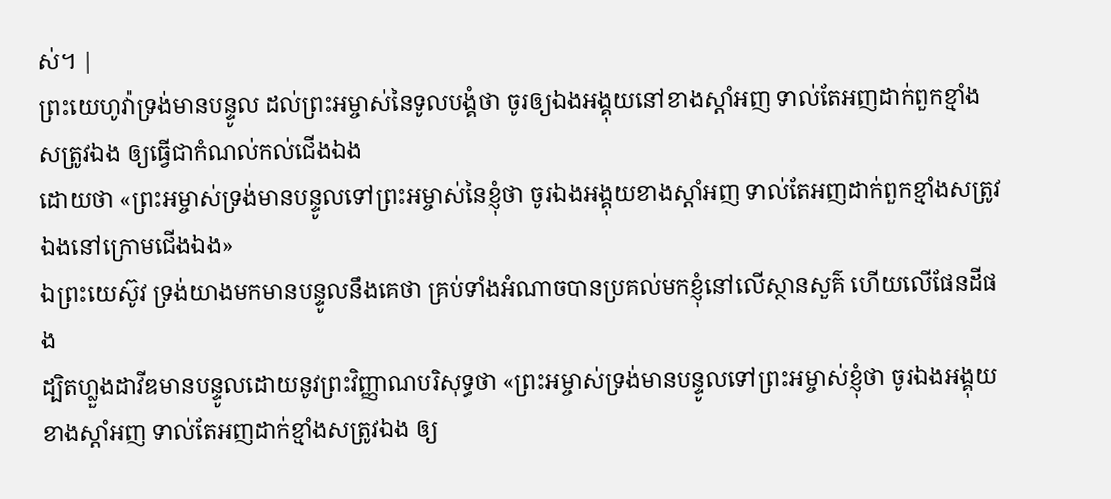ស់។ |
ព្រះយេហូវ៉ាទ្រង់មានបន្ទូល ដល់ព្រះអម្ចាស់នៃទូលបង្គំថា ចូរឲ្យឯងអង្គុយនៅខាងស្តាំអញ ទាល់តែអញដាក់ពួកខ្មាំងសត្រូវឯង ឲ្យធ្វើជាកំណល់កល់ជើងឯង
ដោយថា «ព្រះអម្ចាស់ទ្រង់មានបន្ទូលទៅព្រះអម្ចាស់នៃខ្ញុំថា ចូរឯងអង្គុយខាងស្តាំអញ ទាល់តែអញដាក់ពួកខ្មាំងសត្រូវឯងនៅក្រោមជើងឯង»
ឯព្រះយេស៊ូវ ទ្រង់យាងមកមានបន្ទូលនឹងគេថា គ្រប់ទាំងអំណាចបានប្រគល់មកខ្ញុំនៅលើស្ថានសួគ៌ ហើយលើផែនដីផង
ដ្បិតហ្លួងដាវីឌមានបន្ទូលដោយនូវព្រះវិញ្ញាណបរិសុទ្ធថា «ព្រះអម្ចាស់ទ្រង់មានបន្ទូលទៅព្រះអម្ចាស់ខ្ញុំថា ចូរឯងអង្គុយខាងស្តាំអញ ទាល់តែអញដាក់ខ្មាំងសត្រូវឯង ឲ្យ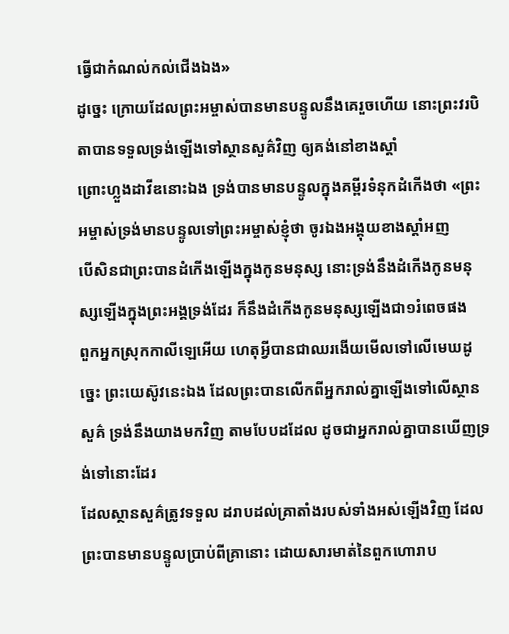ធ្វើជាកំណល់កល់ជើងឯង»
ដូច្នេះ ក្រោយដែលព្រះអម្ចាស់បានមានបន្ទូលនឹងគេរួចហើយ នោះព្រះវរបិតាបានទទួលទ្រង់ឡើងទៅស្ថានសួគ៌វិញ ឲ្យគង់នៅខាងស្តាំ
ព្រោះហ្លួងដាវីឌនោះឯង ទ្រង់បានមានបន្ទូលក្នុងគម្ពីរទំនុកដំកើងថា «ព្រះអម្ចាស់ទ្រង់មានបន្ទូលទៅព្រះអម្ចាស់ខ្ញុំថា ចូរឯងអង្គុយខាងស្តាំអញ
បើសិនជាព្រះបានដំកើងឡើងក្នុងកូនមនុស្ស នោះទ្រង់នឹងដំកើងកូនមនុស្សឡើងក្នុងព្រះអង្គទ្រង់ដែរ ក៏នឹងដំកើងកូនមនុស្សឡើងជា១រំពេចផង
ពួកអ្នកស្រុកកាលីឡេអើយ ហេតុអ្វីបានជាឈរងើយមើលទៅលើមេឃដូច្នេះ ព្រះយេស៊ូវនេះឯង ដែលព្រះបានលើកពីអ្នករាល់គ្នាឡើងទៅលើស្ថានសួគ៌ ទ្រង់នឹងយាងមកវិញ តាមបែបដដែល ដូចជាអ្នករាល់គ្នាបានឃើញទ្រង់ទៅនោះដែរ
ដែលស្ថានសួគ៌ត្រូវទទួល ដរាបដល់គ្រាតាំងរបស់ទាំងអស់ឡើងវិញ ដែលព្រះបានមានបន្ទូលប្រាប់ពីគ្រានោះ ដោយសារមាត់នៃពួកហោរាប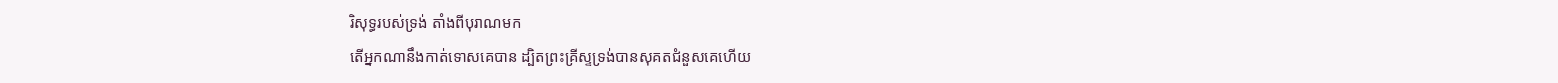រិសុទ្ធរបស់ទ្រង់ តាំងពីបុរាណមក
តើអ្នកណានឹងកាត់ទោសគេបាន ដ្បិតព្រះគ្រីស្ទទ្រង់បានសុគតជំនួសគេហើយ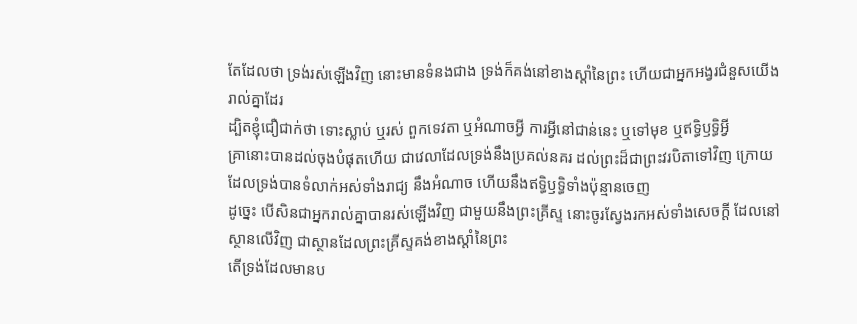តែដែលថា ទ្រង់រស់ឡើងវិញ នោះមានទំនងជាង ទ្រង់ក៏គង់នៅខាងស្តាំនៃព្រះ ហើយជាអ្នកអង្វរជំនួសយើងរាល់គ្នាដែរ
ដ្បិតខ្ញុំជឿជាក់ថា ទោះស្លាប់ ឬរស់ ពួកទេវតា ឬអំណាចអ្វី ការអ្វីនៅជាន់នេះ ឬទៅមុខ ឬឥទ្ធិឫទ្ធិអ្វី
គ្រានោះបានដល់ចុងបំផុតហើយ ជាវេលាដែលទ្រង់នឹងប្រគល់នគរ ដល់ព្រះដ៏ជាព្រះវរបិតាទៅវិញ ក្រោយដែលទ្រង់បានទំលាក់អស់ទាំងរាជ្យ នឹងអំណាច ហើយនឹងឥទ្ធិឫទ្ធិទាំងប៉ុន្មានចេញ
ដូច្នេះ បើសិនជាអ្នករាល់គ្នាបានរស់ឡើងវិញ ជាមួយនឹងព្រះគ្រីស្ទ នោះចូរស្វែងរកអស់ទាំងសេចក្ដី ដែលនៅស្ថានលើវិញ ជាស្ថានដែលព្រះគ្រីស្ទគង់ខាងស្តាំនៃព្រះ
តើទ្រង់ដែលមានប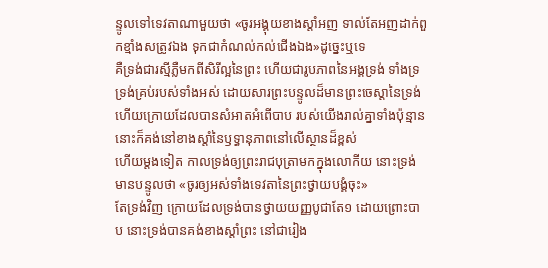ន្ទូលទៅទេវតាណាមួយថា «ចូរអង្គុយខាងស្តាំអញ ទាល់តែអញដាក់ពួកខ្មាំងសត្រូវឯង ទុកជាកំណល់កល់ជើងឯង»ដូច្នេះឬទេ
គឺទ្រង់ជារស្មីភ្លឺមកពីសិរីល្អនៃព្រះ ហើយជារូបភាពនៃអង្គទ្រង់ ទាំងទ្រទ្រង់គ្រប់របស់ទាំងអស់ ដោយសារព្រះបន្ទូលដ៏មានព្រះចេស្តានៃទ្រង់ ហើយក្រោយដែលបានសំអាតអំពើបាប របស់យើងរាល់គ្នាទាំងប៉ុន្មាន នោះក៏គង់នៅខាងស្តាំនៃឫទ្ធានុភាពនៅលើស្ថានដ៏ខ្ពស់
ហើយម្តងទៀត កាលទ្រង់ឲ្យព្រះរាជបុត្រាមកក្នុងលោកីយ នោះទ្រង់មានបន្ទូលថា «ចូរឲ្យអស់ទាំងទេវតានៃព្រះថ្វាយបង្គំចុះ»
តែទ្រង់វិញ ក្រោយដែលទ្រង់បានថ្វាយយញ្ញបូជាតែ១ ដោយព្រោះបាប នោះទ្រង់បានគង់ខាងស្តាំព្រះ នៅជារៀង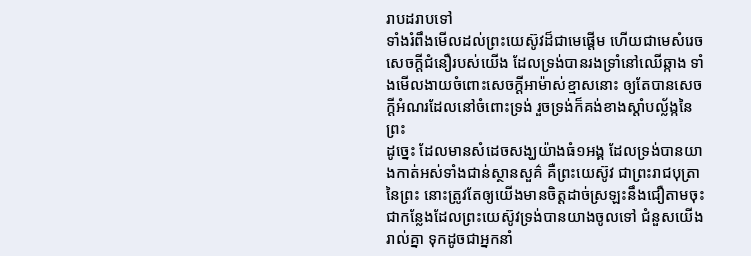រាបដរាបទៅ
ទាំងរំពឹងមើលដល់ព្រះយេស៊ូវដ៏ជាមេផ្តើម ហើយជាមេសំរេចសេចក្ដីជំនឿរបស់យើង ដែលទ្រង់បានរងទ្រាំនៅឈើឆ្កាង ទាំងមើលងាយចំពោះសេចក្ដីអាម៉ាស់ខ្មាសនោះ ឲ្យតែបានសេចក្ដីអំណរដែលនៅចំពោះទ្រង់ រួចទ្រង់ក៏គង់ខាងស្តាំបល្ល័ង្កនៃព្រះ
ដូច្នេះ ដែលមានសំដេចសង្ឃយ៉ាងធំ១អង្គ ដែលទ្រង់បានយាងកាត់អស់ទាំងជាន់ស្ថានសួគ៌ គឺព្រះយេស៊ូវ ជាព្រះរាជបុត្រានៃព្រះ នោះត្រូវតែឲ្យយើងមានចិត្តដាច់ស្រឡះនឹងជឿតាមចុះ
ជាកន្លែងដែលព្រះយេស៊ូវទ្រង់បានយាងចូលទៅ ជំនួសយើងរាល់គ្នា ទុកដូចជាអ្នកនាំ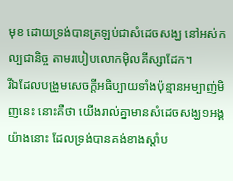មុខ ដោយទ្រង់បានត្រឡប់ជាសំដេចសង្ឃ នៅអស់កល្បជានិច្ច តាមរបៀបលោកម៉ិលគីស្សាដែក។
រីឯដែលបង្រួមសេចក្ដីអធិប្បាយទាំងប៉ុន្មានអម្បាញ់មិញនេះ នោះគឺថា យើងរាល់គ្នាមានសំដេចសង្ឃ១អង្គយ៉ាងនោះ ដែលទ្រង់បានគង់ខាងស្តាំប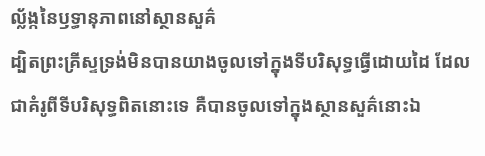ល្ល័ង្កនៃឫទ្ធានុភាពនៅស្ថានសួគ៌
ដ្បិតព្រះគ្រីស្ទទ្រង់មិនបានយាងចូលទៅក្នុងទីបរិសុទ្ធធ្វើដោយដៃ ដែលជាគំរូពីទីបរិសុទ្ធពិតនោះទេ គឺបានចូលទៅក្នុងស្ថានសួគ៌នោះឯ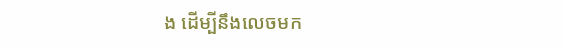ង ដើម្បីនឹងលេចមក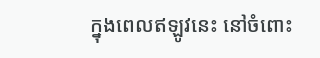ក្នុងពេលឥឡូវនេះ នៅចំពោះ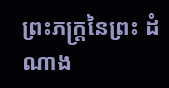ព្រះភក្ត្រនៃព្រះ ដំណាង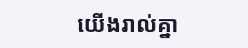យើងរាល់គ្នា